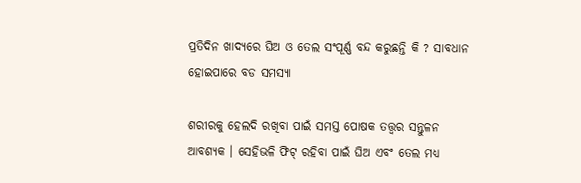ପ୍ରତିଦିନ ଖାଦ୍ୟରେ ଘିଅ ଓ ତେଲ ସଂପୂର୍ଣ୍ଣ ବନ୍ଦ କରୁଛନ୍ତି କି ? ସାବଧାନ ହୋଇପାରେ ବଡ ସମସ୍ୟା

ଶରୀରକୁ ହେଲଦି ରଖିବା ପାଇଁ ସମସ୍ତ ପୋଷକ ତତ୍ତ୍ୱର ସନ୍ତୁଳନ ଆବଶ୍ୟକ । ସେହିଭଳି ଫିଟ୍ ରହିବା ପାଇଁ ଘିଅ ଏବଂ ତେଲ ମଧ୍ୟ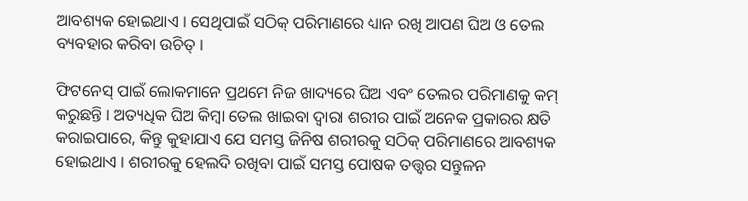ଆବଶ୍ୟକ ହୋଇଥାଏ । ସେଥିପାଇଁ ସଠିକ୍‌ ପରିମାଣରେ ଧ୍ୟାନ ରଖି ଆପଣ ଘିଅ ଓ ତେଲ ବ୍ୟବହାର କରିବା ଉଚିତ୍ ।

ଫିଟନେସ୍ ପାଇଁ ଲୋକମାନେ ପ୍ରଥମେ ନିଜ ଖାଦ୍ୟରେ ଘିଅ ଏବଂ ତେଲର ପରିମାଣକୁ କମ୍‌ କରୁଛନ୍ତି । ଅତ୍ୟଧିକ ଘିଅ କିମ୍ବା ତେଲ ଖାଇବା ଦ୍ୱାରା ଶରୀର ପାଇଁ ଅନେକ ପ୍ରକାରର କ୍ଷତି କରାଇପାରେ, କିନ୍ତୁ କୁହାଯାଏ ଯେ ସମସ୍ତ ଜିନିଷ ଶରୀରକୁ ସଠିକ୍‌ ପରିମାଣରେ ଆବଶ୍ୟକ ହୋଇଥାଏ । ଶରୀରକୁ ହେଲଦି ରଖିବା ପାଇଁ ସମସ୍ତ ପୋଷକ ତତ୍ତ୍ୱର ସନ୍ତୁଳନ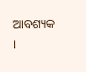ଆବଶ୍ୟକ ।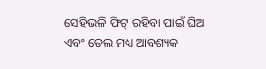ସେହିଭଳି ଫିଟ୍ ରହିବା ପାଇଁ ଘିଅ ଏବଂ ତେଲ ମଧ୍ୟ ଆବଶ୍ୟକ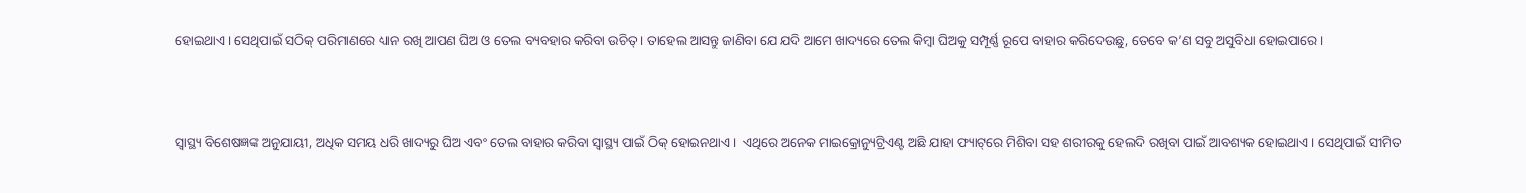ହୋଇଥାଏ । ସେଥିପାଇଁ ସଠିକ୍‌ ପରିମାଣରେ ଧ୍ୟାନ ରଖି ଆପଣ ଘିଅ ଓ ତେଲ ବ୍ୟବହାର କରିବା ଉଚିତ୍ । ତାହେଲ ଆସନ୍ତୁ ଜାଣିବା ଯେ ଯଦି ଆମେ ଖାଦ୍ୟରେ ତେଲ କିମ୍ବା ଘିଅକୁ ସମ୍ପୂର୍ଣ୍ଣ ରୂପେ ବାହାର କରିଦେଉଛୁ, ତେବେ କ’ଣ ସବୁ ଅସୁବିଧା ହୋଇପାରେ ।



ସ୍ୱାସ୍ଥ୍ୟ ବିଶେଷଜ୍ଞଙ୍କ ଅନୁଯାୟୀ, ଅଧିକ ସମୟ ଧରି ଖାଦ୍ୟରୁ ଘିଅ ଏବଂ ତେଲ ବାହାର କରିବା ସ୍ୱାସ୍ଥ୍ୟ ପାଇଁ ଠିକ୍‌ ହୋଇନଥାଏ ।  ଏଥିରେ ଅନେକ ମାଇକ୍ରୋନ୍ୟୁଟ୍ରିଏଣ୍ଟ ଅଛି ଯାହା ଫ୍ୟାଟ୍‌ରେ ମିଶିବା ସହ ଶରୀରକୁ ହେଲଦି ରଖିବା ପାଇଁ ଆବଶ୍ୟକ ହୋଇଥାଏ । ସେଥିପାଇଁ ସୀମିତ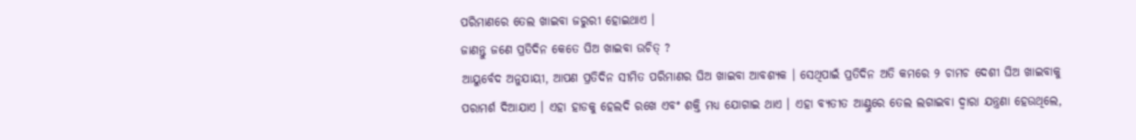ପରିମାଣରେ ତେଲ ଖାଇବା ଜରୁରୀ ହୋଇଥାଏ ।
ଜାଣନ୍ତୁ ଜଣେ ପ୍ରତିଦିନ କେତେ ଘିଅ ଖାଇବା ଉଚିତ୍ ?
ଆୟୁର୍ବେଦ ଅନୁଯାୟୀ, ଆପଣ ପ୍ରତିଦିନ ସୀମିତ ପରିମାଣର ଘିଅ ଖାଇବା ଆବଶ୍ୟକ । ସେଥିପାଇଁ ପ୍ରତିଦିନ ଅତି କମରେ ୨ ଚାମଚ ଦେଶୀ ଘିଅ ଖାଇବାକୁ ପରାମର୍ଶ ଦିଆଯାଏ । ଏହା ହାଡକୁ ହେଲଦି ରଖେ ଏବଂ ଶକ୍ତି ମଧ୍ୟ ଯୋଗାଇ ଥାଏ । ଏହା ବ୍ୟତୀତ ଆଣ୍ଠୁରେ ତେଲ ଲଗାଇବା ଦ୍ୱାରା ଯନ୍ତ୍ରଣା ହେଉଥିଲେ,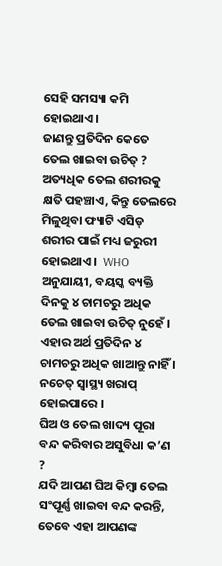ସେହି ସମସ୍ୟା କମି ହୋଇଥାଏ ।
ଜାଣନ୍ତୁ ପ୍ରତିଦିନ କେତେ ତେଲ ଖାଇବା ଉଚିତ୍ ?
ଅତ୍ୟଧିକ ତେଲ ଶରୀରକୁ କ୍ଷତି ପହଞ୍ଚାଏ, କିନ୍ତୁ ତେଲରେ ମିଳୁଥିବା ଫ୍ୟାଟି ଏସିଡ୍ ଶରୀର ପାଇଁ ମଧ୍ୟ ଜରୁରୀ ହୋଇଥାଏ ।  WHO ଅନୁଯାୟୀ, ବୟସ୍କ ବ୍ୟକ୍ତି ଦିନକୁ ୪ ଚାମଚରୁ ଅଧିକ ତେଲ ଖାଇବା ଉଚିତ୍ ନୁହେଁ । ଏହାର ଅର୍ଥ ପ୍ରତିଦିନ ୪ ଚାମଚରୁ ଅଧିକ ଖାଆନ୍ତୁ ନାହିଁ । ନଚେତ୍‌ ସ୍ୱାସ୍ଥ୍ୟ ଖରାପ୍‌ ହୋଇପାରେ ।
ଘିଅ ଓ ତେଲ ଖାଦ୍ୟ ପୂରା ବନ୍ଦ କରିବାର ଅସୁବିଧା କ’ଣ ?
ଯଦି ଆପଣ ଘିଅ କିମ୍ବା ତେଲ ସଂପୂର୍ଣ୍ଣ ଖାଇବା ବନ୍ଦ କରନ୍ତି, ତେବେ ଏହା ଆପଣଙ୍କ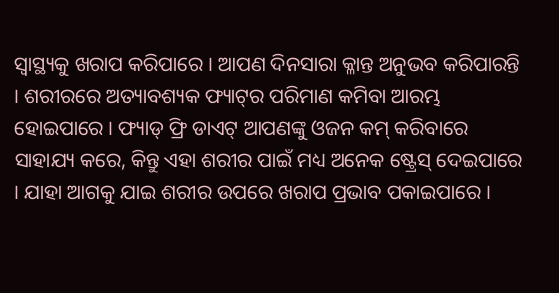ସ୍ୱାସ୍ଥ୍ୟକୁ ଖରାପ କରିପାରେ । ଆପଣ ଦିନସାରା କ୍ଳାନ୍ତ ଅନୁଭବ କରିପାରନ୍ତି । ଶରୀରରେ ଅତ୍ୟାବଶ୍ୟକ ଫ୍ୟାଟ୍‌ର ପରିମାଣ କମିବା ଆରମ୍ଭ ହୋଇପାରେ । ଫ୍ୟାଡ୍ ଫ୍ରି ଡାଏଟ୍ ଆପଣଙ୍କୁ ଓଜନ କମ୍‌ କରିବାରେ ସାହାଯ୍ୟ କରେ, କିନ୍ତୁ ଏହା ଶରୀର ପାଇଁ ମଧ୍ୟ ଅନେକ ଷ୍ଟ୍ରେସ୍‌ ଦେଇପାରେ । ଯାହା ଆଗକୁ ଯାଇ ଶରୀର ଉପରେ ଖରାପ ପ୍ରଭାବ ପକାଇପାରେ ।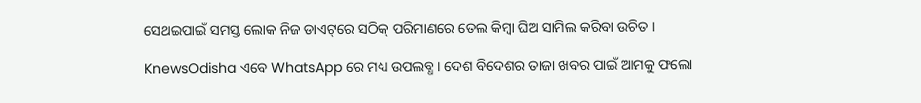ସେଥଇପାଇଁ ସମସ୍ତ ଲୋକ ନିଜ ଡାଏଟ୍‌ରେ ସଠିକ୍‌ ପରିମାଣରେ ତେଲ କିମ୍ବା ଘିଅ ସାମିଲ କରିବା ଉଚିତ ।

KnewsOdisha ଏବେ WhatsApp ରେ ମଧ୍ୟ ଉପଲବ୍ଧ । ଦେଶ ବିଦେଶର ତାଜା ଖବର ପାଇଁ ଆମକୁ ଫଲୋ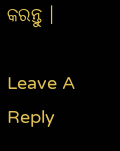କରନ୍ତୁ ।

Leave A Reply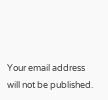Your email address will not be published.